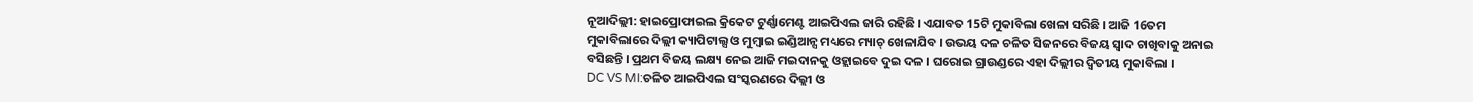ନୂଆଦିଲ୍ଲୀ: ହାଇପ୍ରୋଫାଇଲ କ୍ରିକେଟ ଟୁର୍ଣ୍ଣାମେଣ୍ଟ ଆଇପିଏଲ ଜାରି ରହିଛି । ଏଯାବତ 15ଟି ମୁକାବିଲା ଖେଳା ସରିଛି । ଆଜି 16ତମ ମୁକାବିଲାରେ ଦିଲ୍ଲୀ କ୍ୟାପିଟାଲ୍ସ ଓ ମୁମ୍ବାଇ ଇଣ୍ଡିଆନ୍ସ ମଧ୍ୟରେ ମ୍ୟାଚ୍ ଖେଳାଯିବ । ଉଭୟ ଦଳ ଚଳିତ ସିଜନରେ ବିଜୟ ସ୍ବାଦ ଚାଖିବାକୁ ଅନାଇ ବସିଛନ୍ତି । ପ୍ରଥମ ବିଜୟ ଲକ୍ଷ୍ୟ ନେଇ ଆଜି ମଇଦାନକୁ ଓହ୍ଲାଇବେ ଦୁଇ ଦଳ । ଘରୋଇ ଗ୍ରାଉଣ୍ଡରେ ଏହା ଦିଲ୍ଲୀର ଦ୍ବିତୀୟ ମୁକାବିଲା ।
DC VS MI:ଚଳିତ ଆଇପିଏଲ ସଂସ୍କରଣରେ ଦିଲ୍ଲୀ ଓ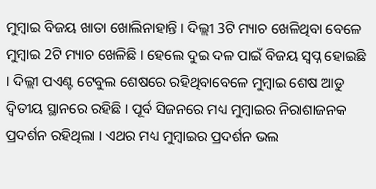ମୁମ୍ବାଇ ବିଜୟ ଖାତା ଖୋଲିନାହାନ୍ତି । ଦିଲ୍ଲୀ 3ଟି ମ୍ୟାଚ ଖେଳିଥିବା ବେଳେ ମୁମ୍ବାଇ 2ଟି ମ୍ୟାଚ ଖେଳିଛି । ହେଲେ ଦୁଇ ଦଳ ପାଇଁ ବିଜୟ ସ୍ବପ୍ନ ହୋଇଛି । ଦିଲ୍ଲୀ ପଏଣ୍ଟ ଟେବୁଲ ଶେଷରେ ରହିଥିବାବେଳେ ମୁମ୍ବାଇ ଶେଷ ଆଡୁ ଦ୍ବିତୀୟ ସ୍ଥାନରେ ରହିଛି । ପୂର୍ବ ସିଜନରେ ମଧ୍ୟ ମୁମ୍ବାଇର ନିରାଶାଜନକ ପ୍ରଦର୍ଶନ ରହିଥିଲା । ଏଥର ମଧ୍ୟ ମୁମ୍ବାଇର ପ୍ରଦର୍ଶନ ଭଲ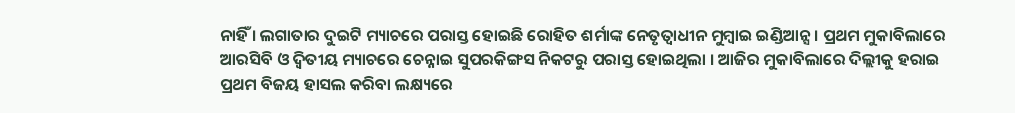ନାହିଁ । ଲଗାତାର ଦୁଇଟି ମ୍ୟାଚରେ ପରାସ୍ତ ହୋଇଛି ରୋହିତ ଶର୍ମାଙ୍କ ନେତୃତ୍ବାଧୀନ ମୁମ୍ବାଇ ଇଣ୍ଡିଆନ୍ସ । ପ୍ରଥମ ମୁକାବିଲାରେ ଆରସିବି ଓ ଦ୍ବିତୀୟ ମ୍ୟାଚରେ ଚେନ୍ନାଇ ସୁପରକିଙ୍ଗସ ନିକଟରୁ ପରାସ୍ତ ହୋଇଥିଲା । ଆଜିର ମୁକାବିଲାରେ ଦିଲ୍ଲୀକୁ ହରାଇ ପ୍ରଥମ ବିଜୟ ହାସଲ କରିବା ଲକ୍ଷ୍ୟରେ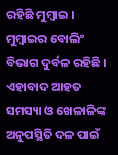ରହିଛି ମୁମ୍ବାଇ । ମୁମ୍ବାଇର ବୋଲିଂ ବିଭାଗ ଦୁର୍ବଳ ରହିଛି । ଏହାବାଦ ଆହତ ସମସ୍ୟା ଓ ଖେଳାଳିଙ୍କ ଅନୁପସ୍ଥିତି ଦଳ ପାଇଁ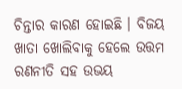ଚିନ୍ତାର କାରଣ ହୋଇଛି । ବିଜୟ ଖାତା ଖୋଲିବାକୁ ହେଲେ ଉତ୍ତମ ରଣନୀତି ସହ ଉଭୟ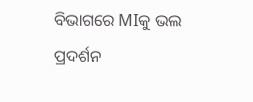ବିଭାଗରେ MIକୁ ଭଲ ପ୍ରଦର୍ଶନ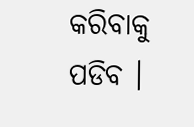କରିବାକୁ ପଡିବ ।